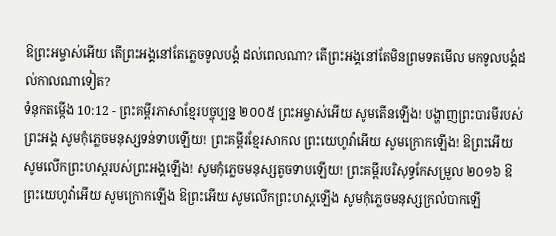ឱព្រះអម្ចាស់អើយ តើព្រះអង្គនៅតែភ្លេចទូលបង្គំ ដល់ពេលណា? តើព្រះអង្គនៅតែមិនព្រមទតមើល មកទូលបង្គំដល់កាលណាទៀត?
ទំនុកតម្កើង 10:12 - ព្រះគម្ពីរភាសាខ្មែរបច្ចុប្បន្ន ២០០៥ ព្រះអម្ចាស់អើយ សូមតើនឡើង! បង្ហាញព្រះបារមីរបស់ព្រះអង្គ សូមកុំភ្លេចមនុស្សទន់ទាបឡើយ! ព្រះគម្ពីរខ្មែរសាកល ព្រះយេហូវ៉ាអើយ សូមក្រោកឡើង! ឱព្រះអើយ សូមលើកព្រះហស្តរបស់ព្រះអង្គឡើង! សូមកុំភ្លេចមនុស្សតូចទាបឡើយ! ព្រះគម្ពីរបរិសុទ្ធកែសម្រួល ២០១៦ ឱព្រះយេហូវ៉ាអើយ សូមក្រោកឡើង ឱព្រះអើយ សូមលើកព្រះហស្តឡើង សូមកុំភ្លេចមនុស្សក្រលំបាកឡើ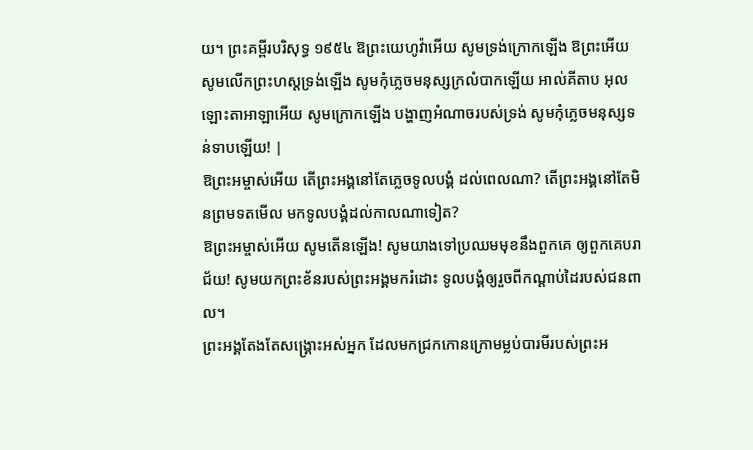យ។ ព្រះគម្ពីរបរិសុទ្ធ ១៩៥៤ ឱព្រះយេហូវ៉ាអើយ សូមទ្រង់ក្រោកឡើង ឱព្រះអើយ សូមលើកព្រះហស្តទ្រង់ឡើង សូមកុំភ្លេចមនុស្សក្រលំបាកឡើយ អាល់គីតាប អុលឡោះតាអាឡាអើយ សូមក្រោកឡើង បង្ហាញអំណាចរបស់ទ្រង់ សូមកុំភ្លេចមនុស្សទន់ទាបឡើយ! |
ឱព្រះអម្ចាស់អើយ តើព្រះអង្គនៅតែភ្លេចទូលបង្គំ ដល់ពេលណា? តើព្រះអង្គនៅតែមិនព្រមទតមើល មកទូលបង្គំដល់កាលណាទៀត?
ឱព្រះអម្ចាស់អើយ សូមតើនឡើង! សូមយាងទៅប្រឈមមុខនឹងពួកគេ ឲ្យពួកគេបរាជ័យ! សូមយកព្រះខ័នរបស់ព្រះអង្គមករំដោះ ទូលបង្គំឲ្យរួចពីកណ្ដាប់ដៃរបស់ជនពាល។
ព្រះអង្គតែងតែសង្គ្រោះអស់អ្នក ដែលមកជ្រកកោនក្រោមម្លប់បារមីរបស់ព្រះអ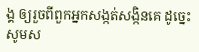ង្គ ឲ្យរួចពីពួកអ្នកសង្កត់សង្កិនគេ ដូច្នេះ សូមស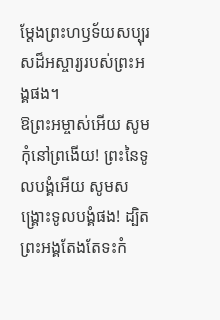ម្តែងព្រះហឫទ័យសប្បុរសដ៏អស្ចារ្យរបស់ព្រះអង្គផង។
ឱព្រះអម្ចាស់អើយ សូមកុំនៅព្រងើយ! ព្រះនៃទូលបង្គំអើយ សូមសង្គ្រោះទូលបង្គំផង! ដ្បិតព្រះអង្គតែងតែទះកំ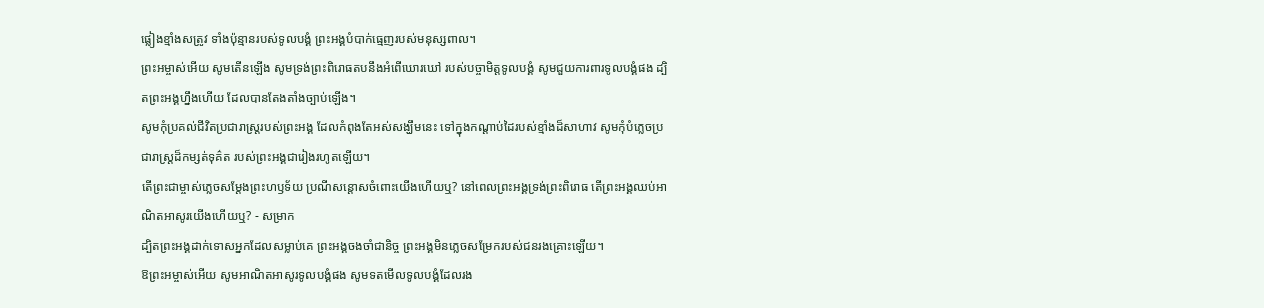ផ្លៀងខ្មាំងសត្រូវ ទាំងប៉ុន្មានរបស់ទូលបង្គំ ព្រះអង្គបំបាក់ធ្មេញរបស់មនុស្សពាល។
ព្រះអម្ចាស់អើយ សូមតើនឡើង សូមទ្រង់ព្រះពិរោធតបនឹងអំពើឃោរឃៅ របស់បច្ចាមិត្តទូលបង្គំ សូមជួយការពារទូលបង្គំផង ដ្បិតព្រះអង្គហ្នឹងហើយ ដែលបានតែងតាំងច្បាប់ឡើង។
សូមកុំប្រគល់ជីវិតប្រជារាស្ត្ររបស់ព្រះអង្គ ដែលកំពុងតែអស់សង្ឃឹមនេះ ទៅក្នុងកណ្ដាប់ដៃរបស់ខ្មាំងដ៏សាហាវ សូមកុំបំភ្លេចប្រជារាស្ត្រដ៏កម្សត់ទុគ៌ត របស់ព្រះអង្គជារៀងរហូតឡើយ។
តើព្រះជាម្ចាស់ភ្លេចសម្តែងព្រះហឫទ័យ ប្រណីសន្ដោសចំពោះយើងហើយឬ? នៅពេលព្រះអង្គទ្រង់ព្រះពិរោធ តើព្រះអង្គឈប់អាណិតអាសូរយើងហើយឬ? - សម្រាក
ដ្បិតព្រះអង្គដាក់ទោសអ្នកដែលសម្លាប់គេ ព្រះអង្គចងចាំជានិច្ច ព្រះអង្គមិនភ្លេចសម្រែករបស់ជនរងគ្រោះឡើយ។
ឱព្រះអម្ចាស់អើយ សូមអាណិតអាសូរទូលបង្គំផង សូមទតមើលទូលបង្គំដែលរង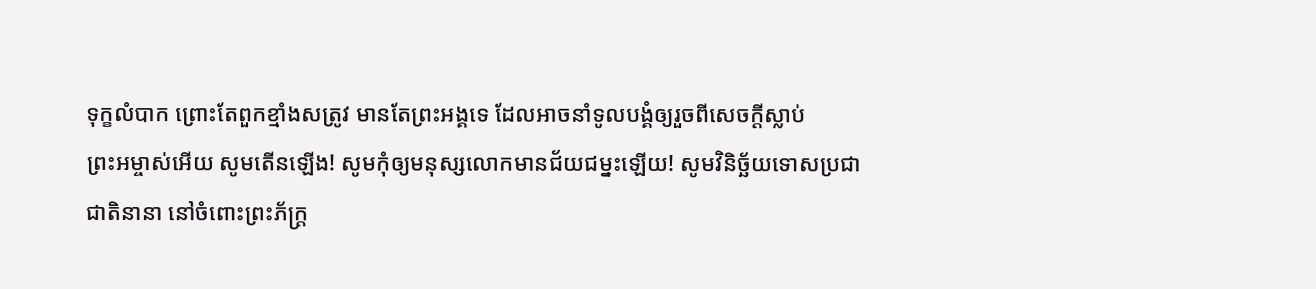ទុក្ខលំបាក ព្រោះតែពួកខ្មាំងសត្រូវ មានតែព្រះអង្គទេ ដែលអាចនាំទូលបង្គំឲ្យរួចពីសេចក្ដីស្លាប់
ព្រះអម្ចាស់អើយ សូមតើនឡើង! សូមកុំឲ្យមនុស្សលោកមានជ័យជម្នះឡើយ! សូមវិនិច្ឆ័យទោសប្រជាជាតិនានា នៅចំពោះព្រះភ័ក្ត្រ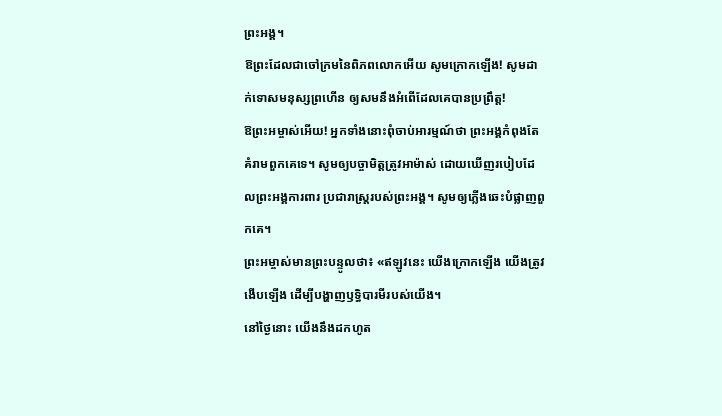ព្រះអង្គ។
ឱព្រះដែលជាចៅក្រមនៃពិភពលោកអើយ សូមក្រោកឡើង! សូមដាក់ទោសមនុស្សព្រហើន ឲ្យសមនឹងអំពើដែលគេបានប្រព្រឹត្ត!
ឱព្រះអម្ចាស់អើយ! អ្នកទាំងនោះពុំចាប់អារម្មណ៍ថា ព្រះអង្គកំពុងតែគំរាមពួកគេទេ។ សូមឲ្យបច្ចាមិត្តត្រូវអាម៉ាស់ ដោយឃើញរបៀបដែលព្រះអង្គការពារ ប្រជារាស្ដ្ររបស់ព្រះអង្គ។ សូមឲ្យភ្លើងឆេះបំផ្លាញពួកគេ។
ព្រះអម្ចាស់មានព្រះបន្ទូលថា៖ «ឥឡូវនេះ យើងក្រោកឡើង យើងត្រូវងើបឡើង ដើម្បីបង្ហាញឫទ្ធិបារមីរបស់យើង។
នៅថ្ងៃនោះ យើងនឹងដកហូត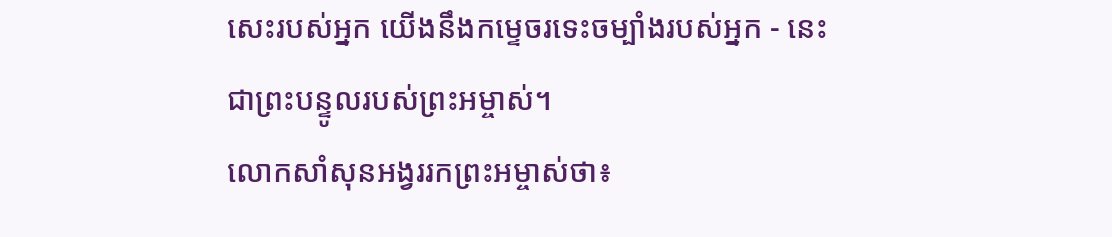សេះរបស់អ្នក យើងនឹងកម្ទេចរទេះចម្បាំងរបស់អ្នក - នេះជាព្រះបន្ទូលរបស់ព្រះអម្ចាស់។
លោកសាំសុនអង្វររកព្រះអម្ចាស់ថា៖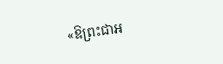«ឱព្រះជាអ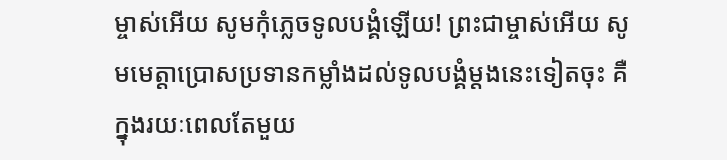ម្ចាស់អើយ សូមកុំភ្លេចទូលបង្គំឡើយ! ព្រះជាម្ចាស់អើយ សូមមេត្តាប្រោសប្រទានកម្លាំងដល់ទូលបង្គំម្ដងនេះទៀតចុះ គឺក្នុងរយៈពេលតែមួយ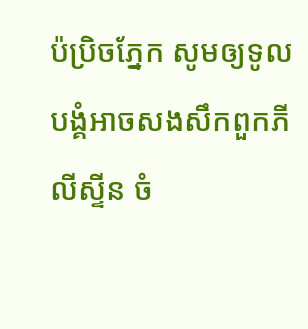ប៉ប្រិចភ្នែក សូមឲ្យទូលបង្គំអាចសងសឹកពួកភីលីស្ទីន ចំ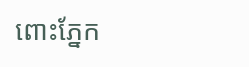ពោះភ្នែក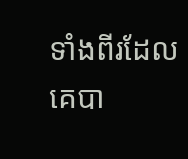ទាំងពីរដែលគេបា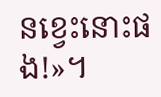នខ្វេះនោះផង!»។